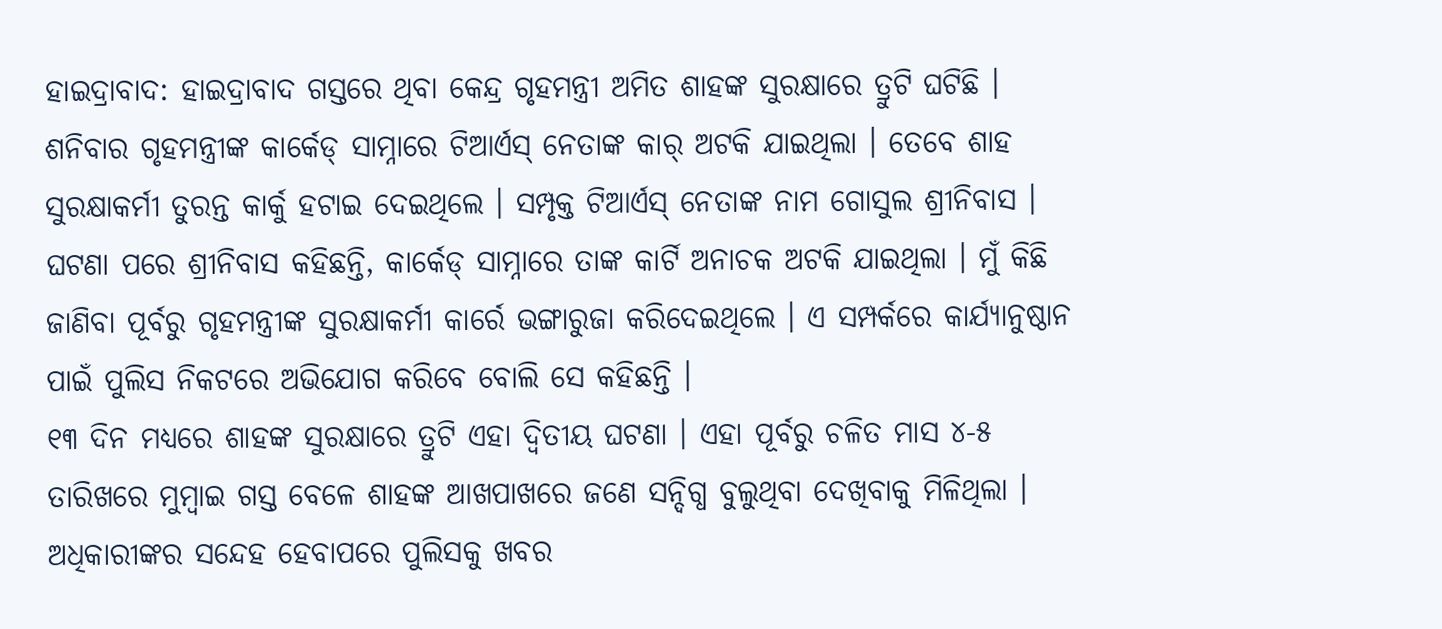ହାଇଦ୍ରାବାଦ: ହାଇଦ୍ରାବାଦ ଗସ୍ତରେ ଥିବା କେନ୍ଦ୍ର ଗୃହମନ୍ତ୍ରୀ ଅମିତ ଶାହଙ୍କ ସୁରକ୍ଷାରେ ତ୍ରୁଟି ଘଟିଛି । ଶନିବାର ଗୃହମନ୍ତ୍ରୀଙ୍କ କାର୍କେଡ୍ ସାମ୍ନାରେ ଟିଆର୍ଏସ୍ ନେତାଙ୍କ କାର୍ ଅଟକି ଯାଇଥିଲା । ତେବେ ଶାହ ସୁରକ୍ଷାକର୍ମୀ ତୁରନ୍ତ କାର୍କୁ ହଟାଇ ଦେଇଥିଲେ । ସମ୍ପୃକ୍ତ ଟିଆର୍ଏସ୍ ନେତାଙ୍କ ନାମ ଗୋସୁଲ ଶ୍ରୀନିବାସ । ଘଟଣା ପରେ ଶ୍ରୀନିବାସ କହିଛନ୍ତି, କାର୍କେଡ୍ ସାମ୍ନାରେ ତାଙ୍କ କାର୍ଟି ଅନାଚକ ଅଟକି ଯାଇଥିଲା । ମୁଁ କିଛି ଜାଣିବା ପୂର୍ବରୁ ଗୃହମନ୍ତ୍ରୀଙ୍କ ସୁରକ୍ଷାକର୍ମୀ କାର୍ରେ ଭଙ୍ଗାରୁଜା କରିଦେଇଥିଲେ । ଏ ସମ୍ପର୍କରେ କାର୍ଯ୍ୟାନୁଷ୍ଠାନ ପାଇଁ ପୁଲିସ ନିକଟରେ ଅଭିଯୋଗ କରିବେ ବୋଲି ସେ କହିଛନ୍ତି ।
୧୩ ଦିନ ମଧ୍ୟରେ ଶାହଙ୍କ ସୁରକ୍ଷାରେ ତ୍ରୁଟି ଏହା ଦ୍ୱିତୀୟ ଘଟଣା । ଏହା ପୂର୍ବରୁ ଚଳିତ ମାସ ୪-୫ ତାରିଖରେ ମୁମ୍ବାଇ ଗସ୍ତ ବେଳେ ଶାହଙ୍କ ଆଖପାଖରେ ଜଣେ ସନ୍ଦିଗ୍ଧ ବୁଲୁଥିବା ଦେଖିବାକୁ ମିଳିଥିଲା । ଅଧିକାରୀଙ୍କର ସନ୍ଦେହ ହେବାପରେ ପୁଲିସକୁ ଖବର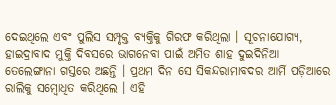ଦେଇଥିଲେ ଏବଂ ପୁଲିସ ସମ୍ପୃକ୍ତ ବ୍ୟକ୍ତିକୁ ଗିରଫ କରିଥିଲା । ସୂଚନାଯୋଗ୍ୟ, ହାଇଦ୍ରାବାଦ ମୁକ୍ତି ଦିବସରେ ଭାଗନେବା ପାଇଁ ଅମିତ ଶାହ ଦୁଇଦିନିଆ ତେଲେଙ୍ଗାନା ଗସ୍ତରେ ଅଛନ୍ତି । ପ୍ରଥମ ଦିନ ସେ ସିକନ୍ଦରାମାବଦର ଆର୍ମି ପଡ଼ିଆରେ ରାଲିକୁ ସମ୍ବୋଧିତ କରିଥିଲେ । ଏହି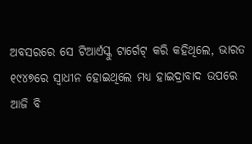ଅବସରରେ ସେ ଟିଆର୍ଏସ୍କୁ ଟାର୍ଗେଟ୍ କରି କହିଥିଲେ, ଭାରତ ୧୯୪୭ରେ ସ୍ୱାଧୀନ ହୋଇଥିଲେ ମଧ୍ୟ ହାଇଦ୍ରାବାଦ ଉପରେ ଆଜି ବି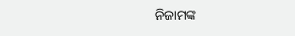ନିଜାମଙ୍କ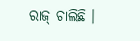ରାଜ୍ ଚାଲିଛି ।